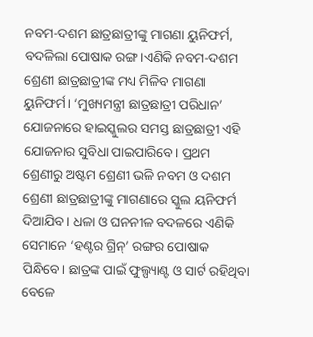ନବମ-ଦଶମ ଛାତ୍ରଛାତ୍ରୀଙ୍କୁ ମାଗଣା ୟୁନିଫର୍ମ, ବଦଳିଲା ପୋଷାକ ରଙ୍ଗ।ଏଣିକି ନବମ-ଦଶମ ଶ୍ରେଣୀ ଛାତ୍ରଛାତ୍ରୀଙ୍କ ମଧ୍ୟ ମିଳିବ ମାଗଣା ୟୁନିଫର୍ମ। ‘ମୁଖ୍ୟମନ୍ତ୍ରୀ ଛାତ୍ରଛାତ୍ରୀ ପରିଧାନ’ ଯୋଜନାରେ ହାଇସ୍କୁଲର ସମସ୍ତ ଛାତ୍ରଛାତ୍ରୀ ଏହି ଯୋଜନାର ସୁବିଧା ପାଇପାରିବେ। ପ୍ରଥମ ଶ୍ରେଣୀରୁ ଅଷ୍ଟମ ଶ୍ରେଣୀ ଭଳି ନବମ ଓ ଦଶମ ଶ୍ରେଣୀ ଛାତ୍ରଛାତ୍ରୀଙ୍କୁ ମାଗଣାରେ ସ୍କୁଲ ୟନିଫର୍ମ ଦିଆଯିବ। ଧଳା ଓ ଘନନୀଳ ବଦଳରେ ଏଣିକି ସେମାନେ ‘ହଣ୍ଟର ଗ୍ରିନ୍’ ରଙ୍ଗର ପୋଷାକ ପିନ୍ଧିବେ। ଛାତ୍ରଙ୍କ ପାଇଁ ଫୁଲ୍ପ୍ୟାଣ୍ଟ ଓ ସାର୍ଟ ରହିଥିବା ବେଳେ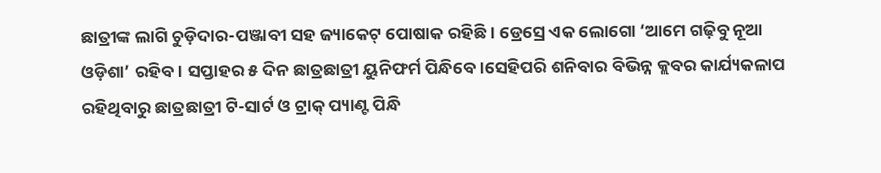ଛାତ୍ରୀଙ୍କ ଲାଗି ଚୁଡ଼ିଦାର-ପଞ୍ଜାବୀ ସହ ଜ୍ୟାକେଟ୍ ପୋଷାକ ରହିଛି। ଡ୍ରେସ୍ରେ ଏକ ଲୋଗୋ ‘ଆମେ ଗଢ଼ିବୁ ନୂଆ ଓଡ଼ିଶା’ ରହିବ। ସପ୍ତାହର ୫ ଦିନ ଛାତ୍ରଛାତ୍ରୀ ୟୁନିଫର୍ମ ପିନ୍ଧିବେ।ସେହିପରି ଶନିବାର ବିଭିନ୍ନ କ୍ଲବର କାର୍ଯ୍ୟକଳାପ ରହିଥିବାରୁ ଛାତ୍ରଛାତ୍ରୀ ଟି-ସାର୍ଟ ଓ ଟ୍ରାକ୍ ପ୍ୟାଣ୍ଟ ପିନ୍ଧି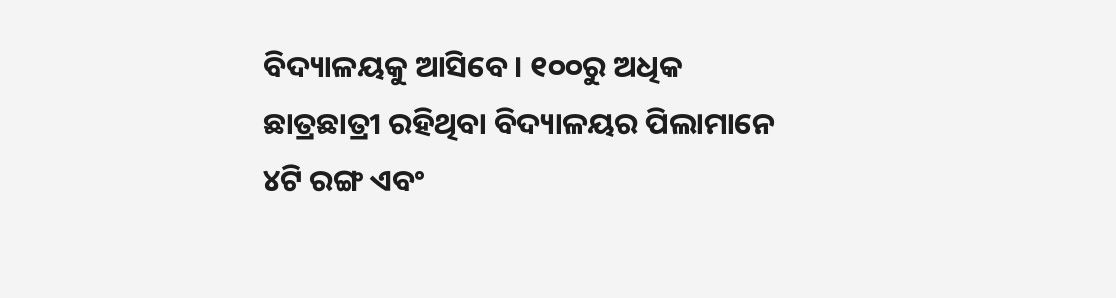ବିଦ୍ୟାଳୟକୁ ଆସିବେ। ୧୦୦ରୁ ଅଧିକ ଛାତ୍ରଛାତ୍ରୀ ରହିଥିବା ବିଦ୍ୟାଳୟର ପିଲାମାନେ ୪ଟି ରଙ୍ଗ ଏବଂ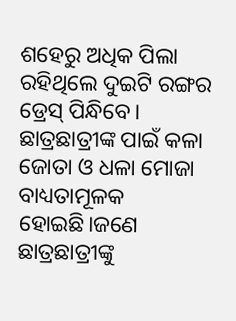ଶହେରୁ ଅଧିକ ପିଲା ରହିଥିଲେ ଦୁଇଟି ରଙ୍ଗର ଡ୍ରେସ୍ ପିନ୍ଧିବେ। ଛାତ୍ରଛାତ୍ରୀଙ୍କ ପାଇଁ କଳା ଜୋତା ଓ ଧଳା ମୋଜା ବାଧ୍ୟତାମୂଳକ ହୋଇଛି।ଜଣେ ଛାତ୍ରଛାତ୍ରୀଙ୍କୁ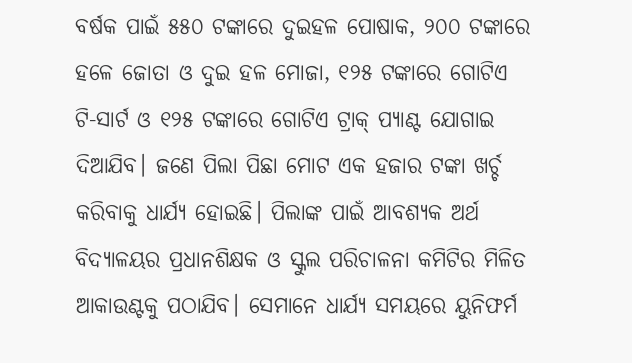ବର୍ଷକ ପାଇଁ ୫୫୦ ଟଙ୍କାରେ ଦୁଇହଳ ପୋଷାକ, ୨୦୦ ଟଙ୍କାରେ ହଳେ ଜୋତା ଓ ଦୁଇ ହଳ ମୋଜା, ୧୨୫ ଟଙ୍କାରେ ଗୋଟିଏ ଟି-ସାର୍ଟ ଓ ୧୨୫ ଟଙ୍କାରେ ଗୋଟିଏ ଟ୍ରାକ୍ ପ୍ୟାଣ୍ଟ ଯୋଗାଇ ଦିଆଯିବ। ଜଣେ ପିଲା ପିଛା ମୋଟ ଏକ ହଜାର ଟଙ୍କା ଖର୍ଚ୍ଚ କରିବାକୁ ଧାର୍ଯ୍ୟ ହୋଇଛି। ପିଲାଙ୍କ ପାଇଁ ଆବଶ୍ୟକ ଅର୍ଥ ବିଦ୍ୟାଳୟର ପ୍ରଧାନଶିକ୍ଷକ ଓ ସ୍କୁଲ ପରିଚାଳନା କମିଟିର ମିଳିତ ଆକାଉଣ୍ଟକୁ ପଠାଯିବ। ସେମାନେ ଧାର୍ଯ୍ୟ ସମୟରେ ୟୁନିଫର୍ମ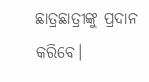ଛାତ୍ରଛାତ୍ରୀଙ୍କୁ ପ୍ରଦାନ କରିବେ।